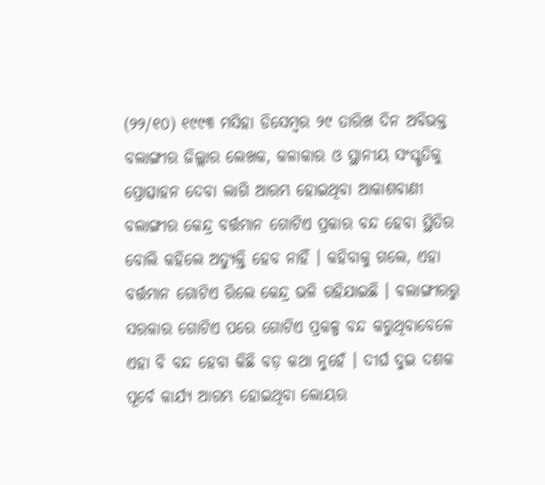(୨୨/୧୦) ୧୯୯୩ ମସିହା ଡିସେମ୍ବର ୨୯ ତାରିଖ ଦିନ ଅବିଭକ୍ତ ବଲାଙ୍ଗୀର ଜିଲ୍ଲାର ଲେଖକ, କଳାକାର ଓ ସ୍ଥାନୀୟ ସଂସ୍କୃତିକୁ ପ୍ରୋତ୍ସାହନ ଦେବା ଲାଗି ଆରମ୍ଭ ହୋଇଥିବା ଆକାଶବାଣୀ ବଲାଙ୍ଗୀର କେନ୍ଦ୍ର ବର୍ତ୍ତମାନ ଗୋଟିଏ ପ୍ରକାର ବନ୍ଦ ହେବା ସ୍ଥିତିର ବୋଲି କହିଲେ ଅତ୍ୟୁକ୍ତି ହେବ ନାହିଁ । କହିବାକୁ ଗଲେ, ଏହା ବର୍ତ୍ତମାନ ଗୋଟିଏ ରିଲେ କେନ୍ଦ୍ର ଭଳି ରହିଯାଇଛି । ବଲାଙ୍ଗୀରରୁ ସରକାର ଗୋଟିଏ ପରେ ଗୋଟିଏ ପ୍ରକଳ୍ପ ବନ୍ଦ କରୁଥିବାବେଳେ ଏହା ବି ବନ୍ଦ ହେବା କିଛି ବଡ଼ କଥା ନୁହେଁ । ଦୀର୍ଘ ଦୁଇ ଦଶକ ପୂର୍ବେ କାର୍ଯ୍ୟ ଆରମ୍ଭ ହୋଇଥିବା ଲୋୟର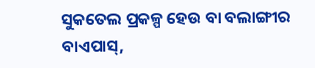ସୁକତେଲ ପ୍ରକଳ୍ପ ହେଉ ବା ବଲାଙ୍ଗୀର ବାଏପାସ୍,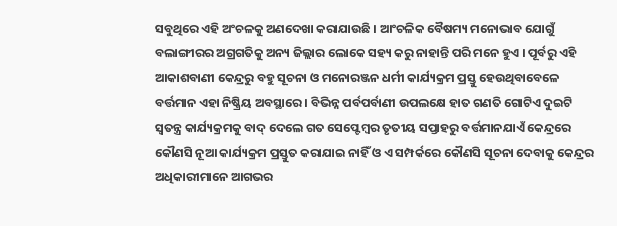ସବୁଥିରେ ଏହି ଅଂଚଳକୁ ଅଣଦେଖା କରାଯାଉଛି । ଆଂଚଳିକ ବୈଷମ୍ୟ ମନୋଭାବ ଯୋଗୁଁ ବଲାଙ୍ଗୀରର ଅଗ୍ରଗତିକୁ ଅନ୍ୟ ଜିଲ୍ଲାର ଲୋକେ ସହ୍ୟ କରୁ ନାହାନ୍ତି ପରି ମନେ ହୁଏ । ପୂର୍ବରୁ ଏହି ଆକାଶବାଣୀ କେନ୍ଦ୍ରରୁ ବହୁ ସୂଚନା ଓ ମନୋରଞ୍ଜନ ଧର୍ମୀ କାର୍ଯ୍ୟକ୍ରମ ପ୍ରସ୍ତୁ ହେଉଥିବାବେଳେ ବର୍ତ୍ତମାନ ଏହା ନିଷ୍କ୍ରିୟ ଅବସ୍ଥାରେ । ବିଭିନ୍ନ ପର୍ବପର୍ବାଣୀ ଉପଲକ୍ଷେ ହାତ ଗଣତି ଗୋଟିଏ ଦୁଇଟି ସ୍ୱତନ୍ତ୍ର କାର୍ଯ୍ୟକ୍ରମକୁ ବାଦ୍ ଦେଲେ ଗତ ସେପ୍ଟେମ୍ବର ତୃତୀୟ ସପ୍ତାହରୁ ବର୍ତ୍ତମାନଯାଏଁ କେନ୍ଦ୍ରରେ କୌଣସି ନୂଆ କାର୍ଯ୍ୟକ୍ରମ ପ୍ରସ୍ତୁତ କରାଯାଇ ନାହିଁ ଓ ଏ ସମ୍ପର୍କରେ କୌଣସି ସୂଚନା ଦେବାକୁ କେନ୍ଦ୍ରର ଅଧିକାରୀମାନେ ଆଗଭର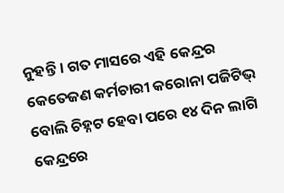ନୁହନ୍ତି । ଗତ ମାସରେ ଏହି କେନ୍ଦ୍ରର କେତେଜଣ କର୍ମଚାରୀ କରୋନା ପଜିଟିଭ୍ ବୋଲି ଚିହ୍ନଟ ହେବା ପରେ ୧୪ ଦିନ ଲାଗି କେନ୍ଦ୍ରରେ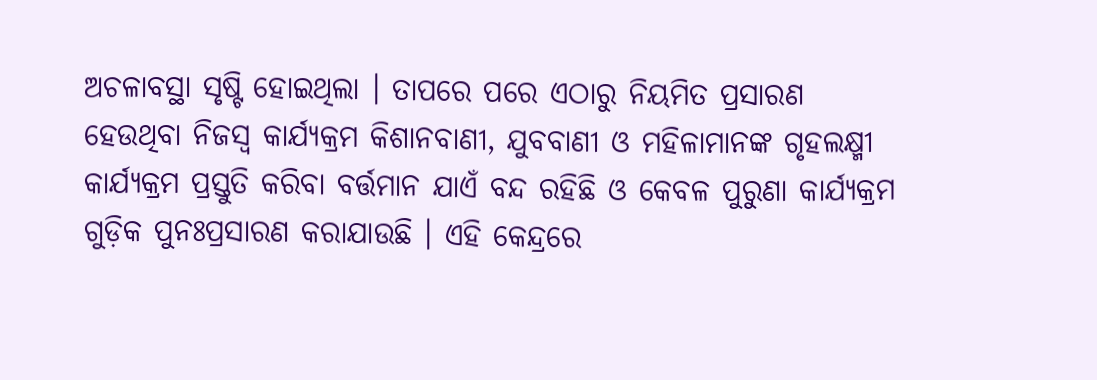ଅଚଳାବସ୍ଥା ସୃଷ୍ଟି ହୋଇଥିଲା । ତାପରେ ପରେ ଏଠାରୁ ନିୟମିତ ପ୍ରସାରଣ ହେଉଥିବା ନିଜସ୍ୱ କାର୍ଯ୍ୟକ୍ରମ କିଶାନବାଣୀ, ଯୁବବାଣୀ ଓ ମହିଳାମାନଙ୍କ ଗୃହଲକ୍ଷ୍ମୀ କାର୍ଯ୍ୟକ୍ରମ ପ୍ରସ୍ତୁତି କରିବା ବର୍ତ୍ତମାନ ଯାଏଁ ବନ୍ଦ ରହିଛି ଓ କେବଳ ପୁରୁଣା କାର୍ଯ୍ୟକ୍ରମ ଗୁଡ଼ିକ ପୁନଃପ୍ରସାରଣ କରାଯାଉଛି । ଏହି କେନ୍ଦ୍ରରେ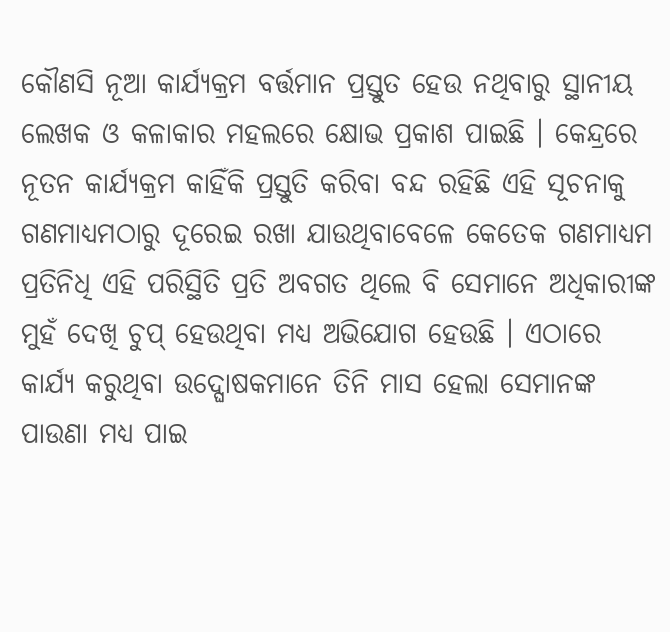କୌଣସି ନୂଆ କାର୍ଯ୍ୟକ୍ରମ ବର୍ତ୍ତମାନ ପ୍ରସ୍ତୁତ ହେଉ ନଥିବାରୁ ସ୍ଥାନୀୟ ଲେଖକ ଓ କଳାକାର ମହଲରେ କ୍ଷୋଭ ପ୍ରକାଶ ପାଇଛି । କେନ୍ଦ୍ରରେ ନୂତନ କାର୍ଯ୍ୟକ୍ରମ କାହିଁକି ପ୍ରସ୍ତୁତି କରିବା ବନ୍ଦ ରହିଛି ଏହି ସୂଚନାକୁ ଗଣମାଧ୍ୟମଠାରୁ ଦୂରେଇ ରଖା ଯାଉଥିବାବେଳେ କେତେକ ଗଣମାଧ୍ୟମ ପ୍ରତିନିଧି ଏହି ପରିସ୍ଥିତି ପ୍ରତି ଅବଗତ ଥିଲେ ବି ସେମାନେ ଅଧିକାରୀଙ୍କ ମୁହଁ ଦେଖି ଚୁପ୍ ହେଉଥିବା ମଧ୍ୟ ଅଭିଯୋଗ ହେଉଛି । ଏଠାରେ କାର୍ଯ୍ୟ କରୁଥିବା ଉଦ୍ଘୋଷକମାନେ ତିନି ମାସ ହେଲା ସେମାନଙ୍କ ପାଉଣା ମଧ୍ୟ ପାଇ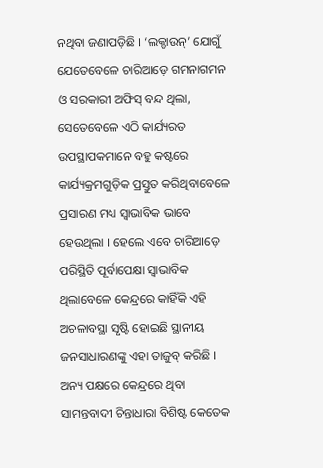ନଥିବା ଜଣାପଡ଼ିଛି । ‘ଲକ୍ଡାଉନ୍’ ଯୋଗୁଁ ଯେତେବେଳେ ଚାରିଆଡ଼େ ଗମନାଗମନ ଓ ସରକାରୀ ଅଫିସ୍ ବନ୍ଦ ଥିଲା, ସେତେବେଳେ ଏଠି କାର୍ଯ୍ୟରତ ଉପସ୍ଥାପକମାନେ ବହୁ କଷ୍ଟରେ କାର୍ଯ୍ୟକ୍ରମଗୁଡ଼ିକ ପ୍ରସ୍ତୁତ କରିଥିବାବେଳେ ପ୍ରସାରଣ ମଧ୍ୟ ସ୍ୱାଭାବିକ ଭାବେ ହେଉଥିଲା । ହେଲେ ଏବେ ଚାରିଆଡ଼େ ପରିସ୍ଥିତି ପୂର୍ବାପେକ୍ଷା ସ୍ୱାଭାବିକ ଥିଲାବେଳେ କେନ୍ଦ୍ରରେ କାହିଁକି ଏହି ଅଚଳାବସ୍ଥା ସୃଷ୍ଟି ହୋଇଛି ସ୍ଥାନୀୟ ଜନସାଧାରଣଙ୍କୁ ଏହା ତାଜୁବ୍ କରିଛି । ଅନ୍ୟ ପକ୍ଷରେ କେନ୍ଦ୍ରରେ ଥିବା ସାମନ୍ତବାଦୀ ଚିନ୍ତାଧାରା ବିଶିଷ୍ଟ କେତେକ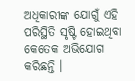ଅଧିକାରୀଙ୍କ ଯୋଗୁଁ ଏହି ପରିସ୍ଥିତି ସୃଷ୍ଟି ହୋଇଥିବା କେତେକ ଅଭିଯୋଗ କରିଛନ୍ତି ।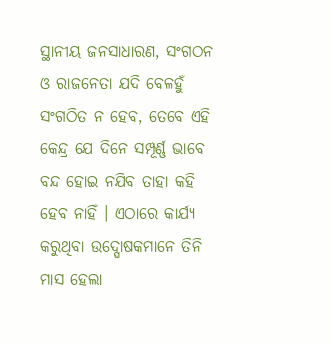ସ୍ଥାନୀୟ ଜନସାଧାରଣ, ସଂଗଠନ ଓ ରାଜନେତା ଯଦି ବେଳହୁଁ ସଂଗଠିତ ନ ହେବ, ତେବେ ଏହି କେନ୍ଦ୍ର ଯେ ଦିନେ ସମ୍ପୂର୍ଣ୍ଣ ଭାବେ ବନ୍ଦ ହୋଇ ନଯିବ ତାହା କହି ହେବ ନାହିଁ । ଏଠାରେ କାର୍ଯ୍ୟ କରୁଥିବା ଉଦ୍ଘୋଷକମାନେ ତିନି ମାସ ହେଲା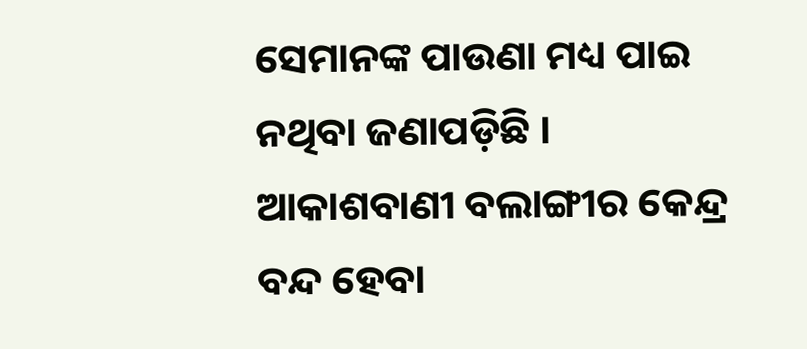ସେମାନଙ୍କ ପାଉଣା ମଧ୍ୟ ପାଇ ନଥିବା ଜଣାପଡ଼ିଛି ।
ଆକାଶବାଣୀ ବଲାଙ୍ଗୀର କେନ୍ଦ୍ର ବନ୍ଦ ହେବା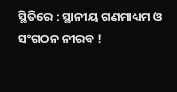ସ୍ଥିତିରେ : ସ୍ଥାନୀୟ ଗଣମାଧ୍ୟମ ଓ ସଂଗଠନ ନୀରବ !